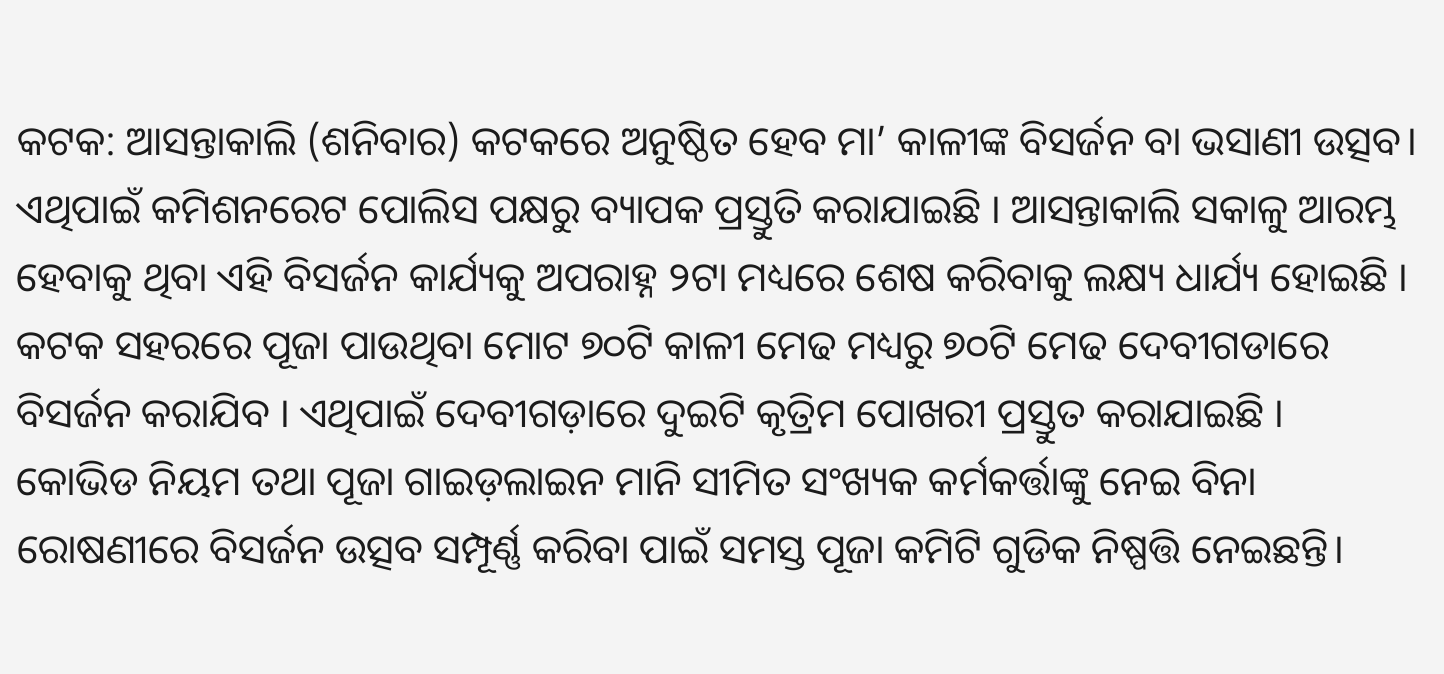କଟକ: ଆସନ୍ତାକାଲି (ଶନିବାର) କଟକରେ ଅନୁଷ୍ଠିତ ହେବ ମା’ କାଳୀଙ୍କ ବିସର୍ଜନ ବା ଭସାଣୀ ଉତ୍ସବ। ଏଥିପାଇଁ କମିଶନରେଟ ପୋଲିସ ପକ୍ଷରୁ ବ୍ୟାପକ ପ୍ରସ୍ତୁତି କରାଯାଇଛି । ଆସନ୍ତାକାଲି ସକାଳୁ ଆରମ୍ଭ ହେବାକୁ ଥିବା ଏହି ବିସର୍ଜନ କାର୍ଯ୍ୟକୁ ଅପରାହ୍ନ ୨ଟା ମଧ୍ୟରେ ଶେଷ କରିବାକୁ ଲକ୍ଷ୍ୟ ଧାର୍ଯ୍ୟ ହୋଇଛି ।
କଟକ ସହରରେ ପୂଜା ପାଉଥିବା ମୋଟ ୭୦ଟି କାଳୀ ମେଢ ମଧ୍ୟରୁ ୭୦ଟି ମେଢ ଦେବୀଗଡାରେ ବିସର୍ଜନ କରାଯିବ । ଏଥିପାଇଁ ଦେବୀଗଡ଼ାରେ ଦୁଇଟି କୃତ୍ରିମ ପୋଖରୀ ପ୍ରସ୍ତୁତ କରାଯାଇଛି ।
କୋଭିଡ ନିୟମ ତଥା ପୂଜା ଗାଇଡ଼ଲାଇନ ମାନି ସୀମିତ ସଂଖ୍ୟକ କର୍ମକର୍ତ୍ତାଙ୍କୁ ନେଇ ବିନା ରୋଷଣୀରେ ବିସର୍ଜନ ଉତ୍ସବ ସମ୍ପୂର୍ଣ୍ଣ କରିବା ପାଇଁ ସମସ୍ତ ପୂଜା କମିଟି ଗୁଡିକ ନିଷ୍ପତ୍ତି ନେଇଛନ୍ତି।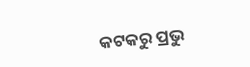କଟକରୁ ପ୍ରଭୁ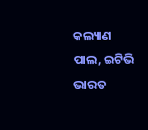କଲ୍ୟାଣ ପାଲ, ଇଟିଭି ଭାରତ